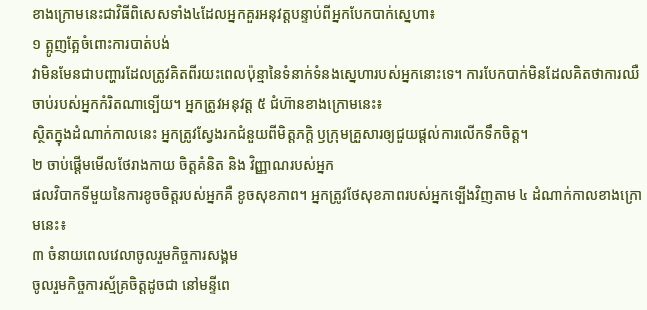ខាងក្រោមនេះជាវិធីពិសេសទាំង៤ដែលអ្នកគួរអនុវត្តបន្ទាប់ពីអ្នកបែកបាក់ស្នេហា៖
១ ត្អូញត្អែចំពោះការបាត់បង់
វាមិនមែនជាបញ្ហារដែលត្រូវគិតពីរយះពេលប៉ុន្មានៃទំនាក់ទំនងស្នេហារបស់អ្នកនោះទេ។ ការបែកបាក់មិនដែលគិតថាការឈឺចាប់របស់អ្នកកំរិតណាទ្បើយ។ អ្នកត្រូវអនុវត្ត ៥ ជំហ៊ានខាងក្រោមនេះ៖
ស្ថិតក្នុងដំណាក់កាលនេះ អ្នកត្រូវស្វែងរកជំនួយពីមិត្តភក្តិ ឫក្រុមគ្រួសារឲ្យជួយផ្តល់ការលើកទឹកចិត្ត។
២ ចាប់ផ្តើមមើលថែរាងកាយ ចិត្តគំនិត និង វិញ្ញាណរបស់អ្នក
ផលវិបាកទីមួយនៃការខូចចិត្តរបស់អ្នកគឺ ខូចសុខភាព។ អ្នកត្រូវថែសុខភាពរបស់អ្នកទ្បើងវិញតាម ៤ ដំណាក់កាលខាងក្រោមនេះ៖
៣ ចំនាយពេលវេលាចូលរួមកិច្ចការសង្គម
ចូលរួមកិច្ចការស្ម័គ្រចិត្តដូចជា នៅមន្ទីពេ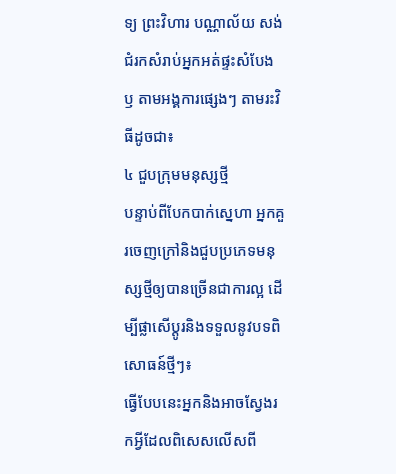ទ្យ ព្រះវិហារ បណ្ណាល័យ សង់ជំរកសំរាប់អ្នកអត់ផ្ទះសំបែង ឫ តាមអង្គការផ្សេងៗ តាមរះវិធីដូចជា៖
៤ ជួបក្រុមមនុស្សថ្មី
បន្ទាប់ពីបែកបាក់ស្នេហា អ្នកគួរចេញក្រៅនិងជួបប្រភេទមនុស្សថ្មីឲ្យបានច្រើនជាការល្អ ដើម្បីផ្លាសើប្តូរនិងទទួលនូវបទពិសោធន៍ថ្មីៗ៖
ធ្វើបែបនេះអ្នកនិងអាចស្វែងរកអ្វីដែលពិសេសលើសពី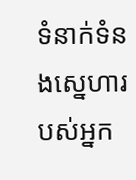ទំនាក់ទំនងស្នេហារបស់អ្នក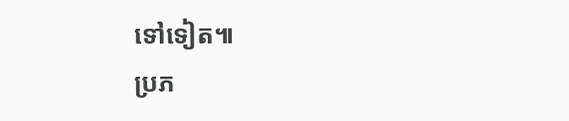ទៅទៀត៕
ប្រភ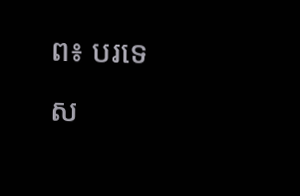ព៖ បរទេស